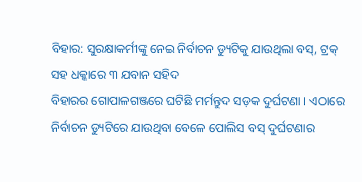ବିହାର: ସୁରକ୍ଷାକର୍ମୀଙ୍କୁ ନେଇ ନିର୍ବାଚନ ଡ୍ୟୁଟିକୁ ଯାଉଥିଲା ବସ୍, ଟ୍ରକ୍ ସହ ଧକ୍କାରେ ୩ ଯବାନ ସହିଦ
ବିହାରର ଗୋପାଳଗଞ୍ଜରେ ଘଟିଛି ମର୍ମନ୍ତୁଦ ସଡ଼କ ଦୁର୍ଘଟଣା । ଏଠାରେ ନିର୍ବାଚନ ଡ୍ୟୁଟିରେ ଯାଉଥିବା ବେଳେ ପୋଲିସ ବସ୍ ଦୁର୍ଘଟଣାର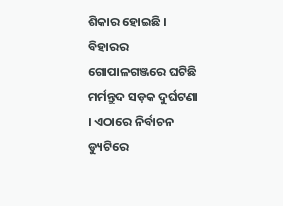ଶିକାର ହୋଇଛି ।
ବିହାରର ଗୋପାଳଗଞ୍ଜରେ ଘଟିଛି ମର୍ମନ୍ତୁଦ ସଡ଼କ ଦୁର୍ଘଟଣା । ଏଠାରେ ନିର୍ବାଚନ ଡ୍ୟୁଟିରେ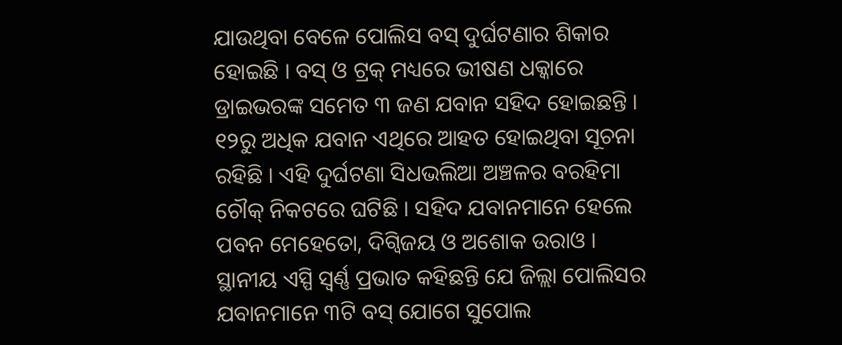ଯାଉଥିବା ବେଳେ ପୋଲିସ ବସ୍ ଦୁର୍ଘଟଣାର ଶିକାର ହୋଇଛି । ବସ୍ ଓ ଟ୍ରକ୍ ମଧ୍ୟରେ ଭୀଷଣ ଧକ୍କାରେ ଡ୍ରାଇଭରଙ୍କ ସମେତ ୩ ଜଣ ଯବାନ ସହିଦ ହୋଇଛନ୍ତି । ୧୨ରୁ ଅଧିକ ଯବାନ ଏଥିରେ ଆହତ ହୋଇଥିବା ସୂଚନା ରହିଛି । ଏହି ଦୁର୍ଘଟଣା ସିଧଭଲିଆ ଅଞ୍ଚଳର ବରହିମା ଚୌକ୍ ନିକଟରେ ଘଟିଛି । ସହିଦ ଯବାନମାନେ ହେଲେ ପବନ ମେହେତୋ, ଦିଗ୍ବିଜୟ ଓ ଅଶୋକ ଉରାଓ ।
ସ୍ଥାନୀୟ ଏସ୍ପି ସ୍ୱର୍ଣ୍ଣ ପ୍ରଭାତ କହିଛନ୍ତି ଯେ ଜିଲ୍ଲା ପୋଲିସର ଯବାନମାନେ ୩ଟି ବସ୍ ଯୋଗେ ସୁପୋଲ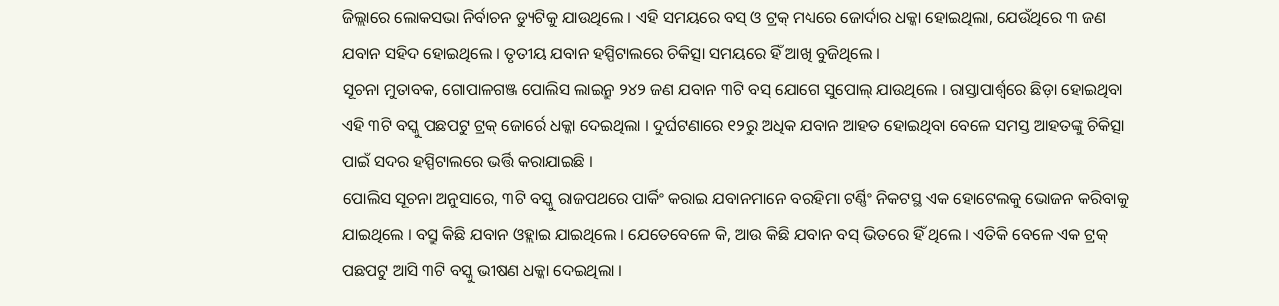ଜିଲ୍ଲାରେ ଲୋକସଭା ନିର୍ବାଚନ ଡ୍ୟୁଟିକୁ ଯାଉଥିଲେ । ଏହି ସମୟରେ ବସ୍ ଓ ଟ୍ରକ୍ ମଧ୍ୟରେ ଜୋର୍ଦାର ଧକ୍କା ହୋଇଥିଲା, ଯେଉଁଥିରେ ୩ ଜଣ ଯବାନ ସହିଦ ହୋଇଥିଲେ । ତୃତୀୟ ଯବାନ ହସ୍ପିଟାଲରେ ଚିକିତ୍ସା ସମୟରେ ହିଁ ଆଖି ବୁଜିଥିଲେ ।
ସୂଚନା ମୁତାବକ, ଗୋପାଳଗଞ୍ଜ ପୋଲିସ ଲାଇନ୍ରୁ ୨୪୨ ଜଣ ଯବାନ ୩ଟି ବସ୍ ଯୋଗେ ସୁପୋଲ୍ ଯାଉଥିଲେ । ରାସ୍ତାପାର୍ଶ୍ୱରେ ଛିଡ଼ା ହୋଇଥିବା ଏହି ୩ଟି ବସ୍କୁ ପଛପଟୁ ଟ୍ରକ୍ ଜୋର୍ରେ ଧକ୍କା ଦେଇଥିଲା । ଦୁର୍ଘଟଣାରେ ୧୨ରୁ ଅଧିକ ଯବାନ ଆହତ ହୋଇଥିବା ବେଳେ ସମସ୍ତ ଆହତଙ୍କୁ ଚିକିତ୍ସା ପାଇଁ ସଦର ହସ୍ପିଟାଲରେ ଭର୍ତ୍ତି କରାଯାଇଛି ।
ପୋଲିସ ସୂଚନା ଅନୁସାରେ, ୩ଟି ବସ୍କୁ ରାଜପଥରେ ପାର୍କିଂ କରାଇ ଯବାନମାନେ ବରହିମା ଟର୍ଣ୍ଣିଂ ନିକଟସ୍ଥ ଏକ ହୋଟେଲକୁ ଭୋଜନ କରିବାକୁ ଯାଇଥିଲେ । ବସ୍ରୁ କିଛି ଯବାନ ଓହ୍ଲାଇ ଯାଇଥିଲେ । ଯେତେବେଳେ କି, ଆଉ କିଛି ଯବାନ ବସ୍ ଭିତରେ ହିଁ ଥିଲେ । ଏତିକି ବେଳେ ଏକ ଟ୍ରକ୍ ପଛପଟୁ ଆସି ୩ଟି ବସ୍କୁ ଭୀଷଣ ଧକ୍କା ଦେଇଥିଲା ।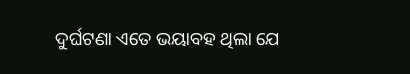ଦୁର୍ଘଟଣା ଏତେ ଭୟାବହ ଥିଲା ଯେ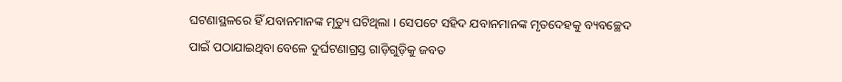ଘଟଣାସ୍ଥଳରେ ହିଁ ଯବାନମାନଙ୍କ ମୃତ୍ୟୁ ଘଟିଥିଲା । ସେପଟେ ସହିଦ ଯବାନମାନଙ୍କ ମୃତଦେହକୁ ବ୍ୟବଚ୍ଛେଦ ପାଇଁ ପଠାଯାଇଥିବା ବେଳେ ଦୁର୍ଘଟଣାଗ୍ରସ୍ତ ଗାଡ଼ିଗୁଡ଼ିକୁ ଜବତ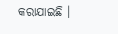କରାଯାଇଛି ।